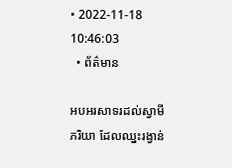• 2022-11-18 10:46:03
  • ព័ត៌មាន

អបអរសាទរដល់ស្វាមីភរិយា ដែលឈ្នះរង្វាន់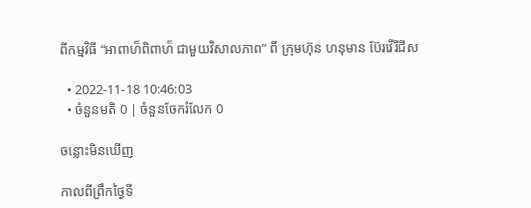ពីកម្មវិធី “អាពាហ៏ពិពាហ៏ ជាមួយវិសាលភាព” ពី ក្រុមហ៊ុន ហនុមាន ប៊ែរវើរីជីស

  • 2022-11-18 10:46:03
  • ចំនួនមតិ 0 | ចំនួនចែករំលែក 0

ចន្លោះមិនឃើញ

កាលពីព្រឹកថ្ងៃទី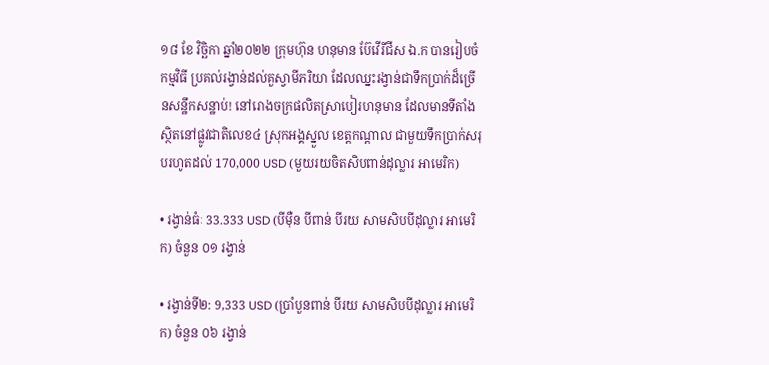១៨ ខែ វិច្ឆិកា ឆ្នាំ២០២២ ក្រុមហ៊ុន ហនុមាន ប៊ែវើរីជីស ឯ.ក បានរៀបចំកម្មវិធី ប្រគល់រង្វាន់ដល់គួស្វាមីភរិយា ដែលឈ្នះរង្វាន់ជាទឹកប្រាក់ដ៏ច្រើនសន្ឋឹកសន្ឋាប់! នៅរោងចក្រផលិតស្រាបៀរហនុមាន ដែលមានទីតាំងស្ថិតនៅផ្លូវជាតិលេខ៤ ស្រុកអង្គស្នួល ខេត្តកណ្តាល ជាមួយទឹកប្រាក់សរុបរហូតដល់ 170,000 USD (មួយរយចិតសិបពាន់ដុល្លារ អាមេរិក)

• រង្វាន់ធំៈ 33.333 USD (បីម៉ឺន បីពាន់ បីរយ សាមសិបបីដុល្លារ អាមេរិក) ចំនួន ០១ រង្វាន់

• រង្វាន់ទី២: 9,333 USD (ប្រាំបួនពាន់ បីរយ សាមសិបបីដុល្លារ អាមេរិក) ចំនួន ០៦ រង្វាន់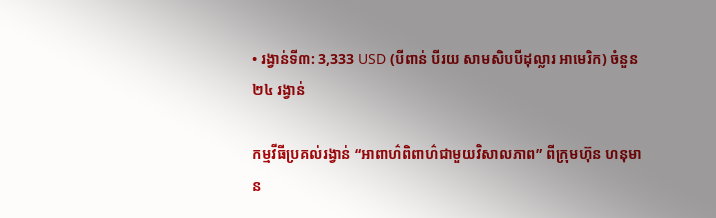• រង្វាន់ទី៣: 3,333 USD (បីពាន់ បីរយ សាមសិបបីដុល្លារ អាមេរិក) ចំនួន ២៤ រង្វាន់

កម្មវីធីប្រគល់រង្វាន់ “អាពាហ៌ពិពាហ៌ជាមួយវិសាលភាព” ពីក្រុមហ៊ុន ហនុមាន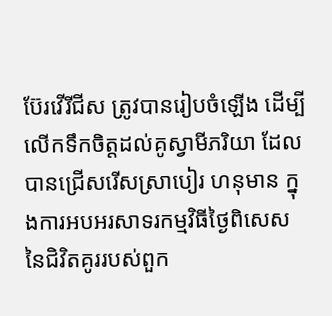ប៊ែរវើរីជីស ត្រូវបានរៀបចំឡើង ដើម្បីលើកទឹកចិត្តដល់គូស្វាមីភរិយា ដែលបានជ្រើសរើសស្រាបៀរ ហនុមាន ក្នុងការអបអរសាទរកម្មវិធីថ្ងៃពិសេសនៃជិវិតគូររបស់ពួក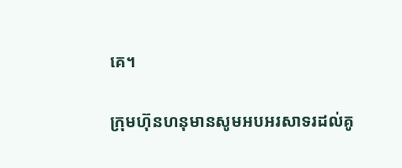គេ។

ក្រុមហ៊ុនហនុមានសូមអបអរសាទរដល់គូ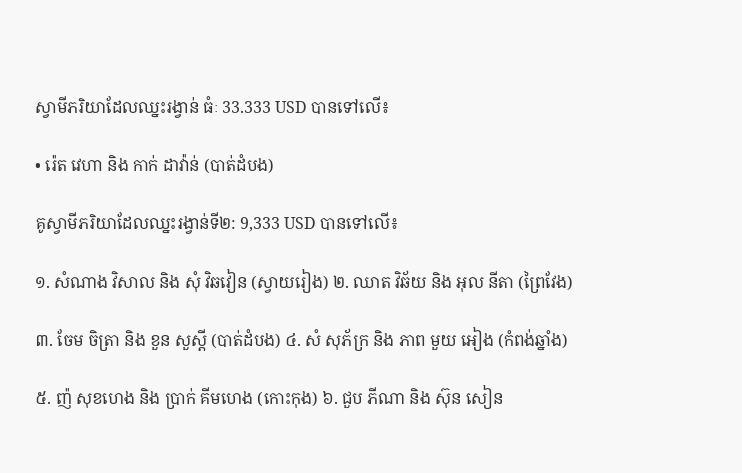ស្វាមីភរិយាដែលឈ្នះរង្វាន់ ធំៈ 33.333 USD បានទៅលើ៖

• រ៉េត វេហា និង កាក់ ដាវ៉ាន់ (បាត់ដំបង)

គូស្វាមីភរិយាដែលឈ្នះរង្វាន់ទី២: 9,333 USD បានទៅលើ៖

១. សំណាង វិសាល និង សុំ វិឆវៀន (ស្វាយរៀង) ២. ឈាត វិឆ័យ និង អុល នីតា (ព្រៃវែង)

៣. ចែម ចិត្រា និង ខួន សួស្តី (បាត់ដំបង) ៤. សំ សុភ័ក្រ និង ភាព មួយ អៀង (កំពង់ឆ្នាំង)

៥. ញ៉ សុខហេង និង ប្រាក់ គីមហេង (កោះកុង) ៦. ជួប ភីណា និង ស៊ុន សៀន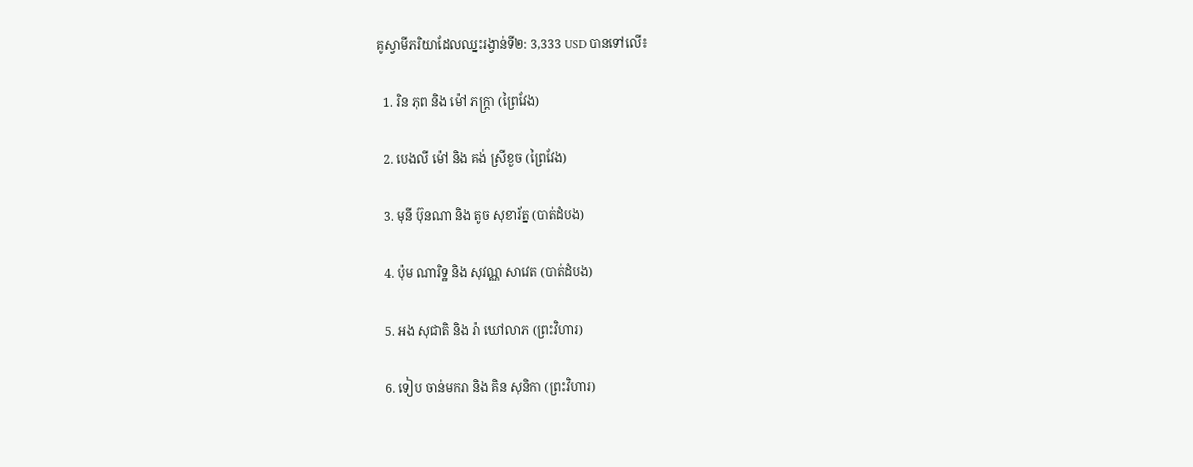គូស្វាមីភរិយាដែលឈ្នះរង្វាន់ទី២: 3,333 USD បានទៅលើ៖

  1. រិន ភុព និង ម៉ៅ ភក្រ្តា (ព្រៃវែង)

  2. បេងលី ម៉ៅ និង គង់ ស្រីខួច (ព្រៃវែង)

  3. មុនី ប៊ុនណា និង តូច សុខារ័ត្ន (បាត់ដំបង)

  4. ប៉ុម ណារិទ្ឋ និង សុវណ្ណ សាវេត (បាត់ដំបង)

  5. អង សុជាតិ និង រ៉ា ឃៅលាភ (ព្រះវិហារ)

  6. ទៀប ចាន់មករា និង គិន សុនិកា (ព្រះវិហារ)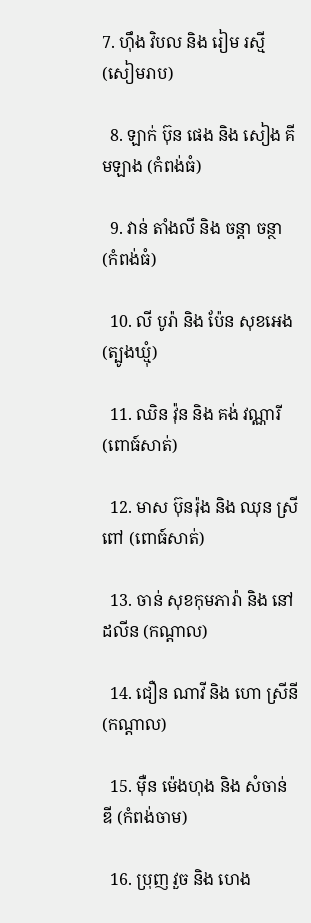7. ហ៊ឹង វិបល និង រៀម រស្មី (សៀមរាប)

  8. ឡាក់ ប៊ុន ផេង និង សៀង គីមឡាង (កំពង់ធំ)

  9. វាន់ តាំងលី និង ចន្តា ចន្ថា (កំពង់ធំ)

  10. លី បូរ៉ា និង ប៉ែន សុខអេង (ត្បូងឃ្មុំ)

  11. ឈិន វ៉ុន និង គង់ វណ្ណារី (ពោធ៍សាត់)

  12. មាស ប៊ុនរ៉ុង និង ឈុន ស្រីពៅ (ពោធ៍សាត់)

  13. ចាន់ សុខកុមភារ៉ា និង នៅដលីន (កណ្តាល)

  14. ជឿន ណាវី និង ហោ ស្រីនី (កណ្តាល)

  15. ម៉ឺន ម៉េងហុង និង សំចាន់ ឌី (កំពង់ចាម)

  16. ប្រុញ វួច និង ហេង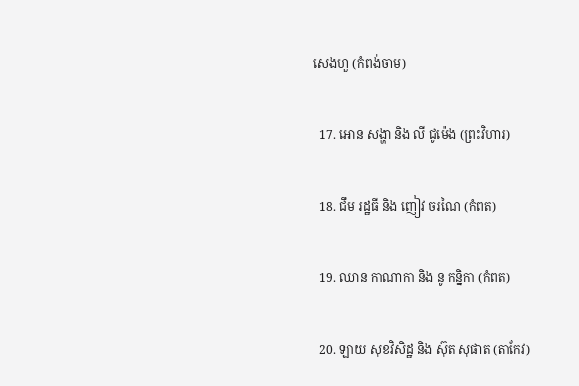សេងហួ (កំពង់ចាម)

  17. អោន សង្ហា និង លី ជូម៉េង (ព្រះវិហារ)

  18. ជឹម រដ្ឋធី និង ញៀវ ចរណៃ (កំពត)

  19. ឈាន កាណាកា និង នូ កន្និកា (កំពត)

  20. ឡាយ សុខវិសិដ្ឋ និង ស៊ុត សុផាត (តាកែវ)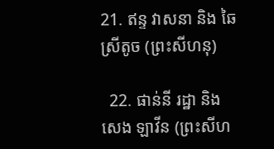21. ឥន្ទ វាសនា និង ឆៃ ស្រីតូច (ព្រះសីហនុ)

  22. ផាន់នី រដ្ឋា និង សេង ឡាវីន (ព្រះសីហ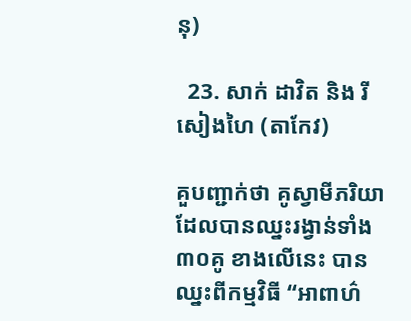នុ)

  23. សាក់ ដាវិត និង រី សៀងហៃ (តាកែវ)

គួបញ្ជាក់ថា គូស្វាមីភរិយា ដែលបានឈ្នះរង្វាន់ទាំង៣០គូ ខាងលើនេះ បានឈ្នះពីកម្មវិធី “អាពាហ៌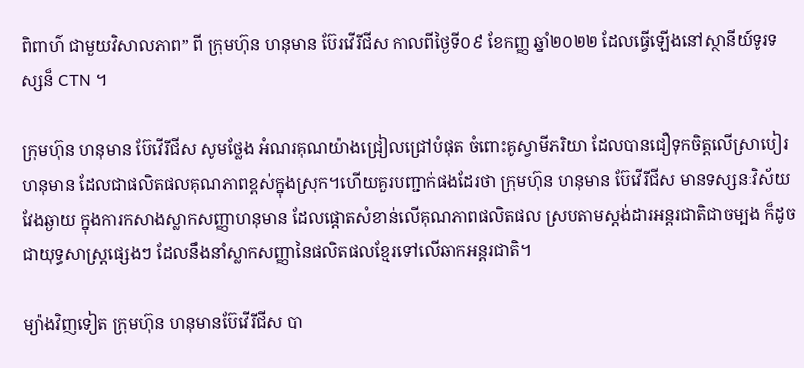ពិពាហ៌ ជាមួយវិសាលភាព” ពី ក្រុមហ៊ុន ហនុមាន ប៊ែរវើរីជីស កាលពីថ្ងៃទី០៩ ខែកញ្ញ ឆ្នាំ២០២២ ដែលធ្វើឡើងនៅស្ថានីយ៍ទូរទស្សន៏ CTN ។

ក្រុមហ៊ុន ហនុមាន ប៊ែវើរីជីស សូមថ្លែង អំណរគុណយ៉ាងជ្រៀលជ្រៅបំផុត ចំពោះគូស្វាមីភរិយា ដែលបានជឿទុកចិត្តលើស្រាបៀរ ហនុមាន ដែលជាផលិតផលគុណភាពខ្ពស់ក្នុងស្រុក។ហើយគួរបញ្ជាក់ផងដែរថា ក្រុមហ៊ុន ហនុមាន ប៊ែវើរីជីស មានទស្សនៈវិស័យវែងឆ្ងាយ ក្នុងការកសាងស្លាកសញ្ញាហនុមាន ដែលផ្តោតសំខាន់លើគុណភាពផលិតផល ស្របតាមស្តង់ដារអន្តរជាតិជាចម្បង ក៏ដូចជាយុទ្ធសាស្រ្តផ្សេងៗ ដែលនឹងនាំស្លាកសញ្ញានៃផលិតផលខ្មែរទៅលើឆាកអន្តរជាតិ។

ម្យ៉ាងវិញទៀត ក្រុមហ៊ុន ហនុមានប៊ែវើរីជីស បា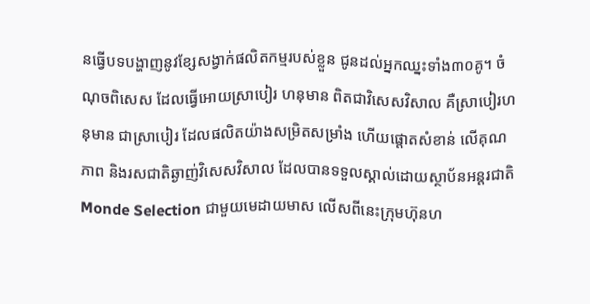នធ្វើបទបង្ហាញនូវខ្សែសង្វាក់ផលិតកម្មរបស់ខ្លួន ជូនដល់អ្នកឈ្នះទាំង៣០គូ។ ចំណុចពិសេស ដែលធ្វើអោយស្រាបៀរ ហនុមាន ពិតជាវិសេសវិសាល គឺស្រាបៀរហនុមាន ជាស្រាបៀរ ដែលផលិតយ៉ាងសម្រិតសម្រាំង ហើយផ្តោតសំខាន់ លើគុណភាព និងរសជាតិឆ្ងាញ់វិសេសវិសាល ដែលបានទទួលស្គាល់ដោយស្ថាប័នអន្តរជាតិ Monde Selection ជាមួយមេដាយមាស លើសពីនេះក្រុមហ៊ុនហ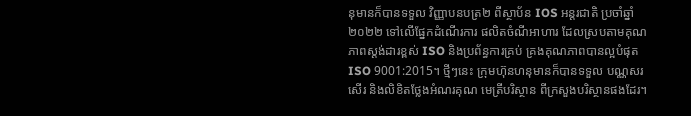នុមានក៏បានទទួល វិញ្ញាបនបត្រ២ ពីស្ថាប័ន IOS អន្តរជាតិ ប្រចាំឆ្នាំ២០២២ ទៅលើផ្នែកដំណើរការ ផលិតចំណីអាហារ ដែលស្របតាមគុណភាពស្តង់ដារខ្ពស់ ISO និងប្រព័ន្ធការគ្រប់ គ្រងគុណភាពបានល្អបំផុត ISO 9001:2015។ ថ្មីៗនេះ ក្រុមហ៊ុនហនុមានក៏បានទទួល បណ្ណសរសើរ និងលិខិតថ្លែងអំណរគុណ មេត្រីបរិស្ថាន ពីក្រសួងបរិស្ថានផងដែរ។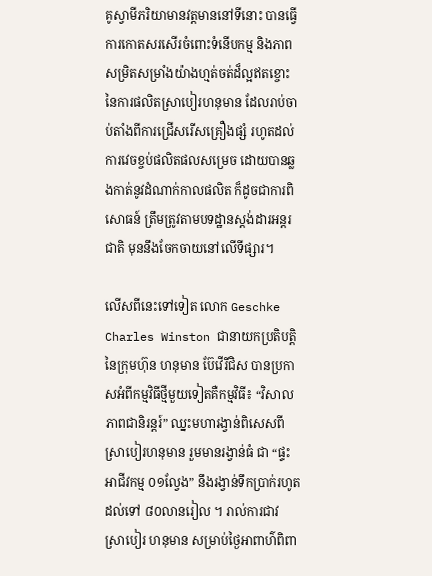គូស្វាមីភរិយាមានវត្តមាននៅទីនោះ បានធ្វើការកោតសរសើរចំពោះទំនើបកម្ម និងភាព សម្រិតសម្រាំងយ៉ាងហ្មត់ចត់ដ៏ល្អឥតខ្ចោះ នៃការផលិតស្រាបៀរហនុមាន ដែលរាប់ចាប់តាំងពីការជ្រើសរើសគ្រឿងផ្សំ រហូតដល់ ការវេចខ្ចប់ផលិតផលសម្រេច ដោយបានឆ្លងកាត់នូវដំណាក់កាលផលិត ក៏ដូចជាការពិសោធន៍ ត្រឹមត្រូវតាមបទដ្ឋានស្តង់ដារអន្តរជាតិ មុននឹងចែកចាយនៅលើទីផ្សារ។

លើសពីនេះទៅទៀត លោក Geschke Charles Winston ជានាយកប្រតិបត្តិនៃក្រុមហ៊ុន ហនុមាន ប៊ែវើរីជិស បានប្រកាសអំពីកម្មវិធីថ្មីមួយទៀតគឺកម្មវិធី៖ “វិសាលភាពជានិរន្តរ៍” ឈ្នះមហារង្វាន់ពិសេសពីស្រាបៀរហនុមាន រួមមានរង្វាន់ធំ ជា “ផ្ទះអាជីវកម្ម ០១ល្វែង” នឹងរង្វាន់ទឹកប្រាក់រហូតដល់ទៅ ៨០លានរៀល ។ រាល់ការជាវ ស្រាបៀរ ហនុមាន សម្រាប់ថ្ងៃអាពាហ៌ពិពា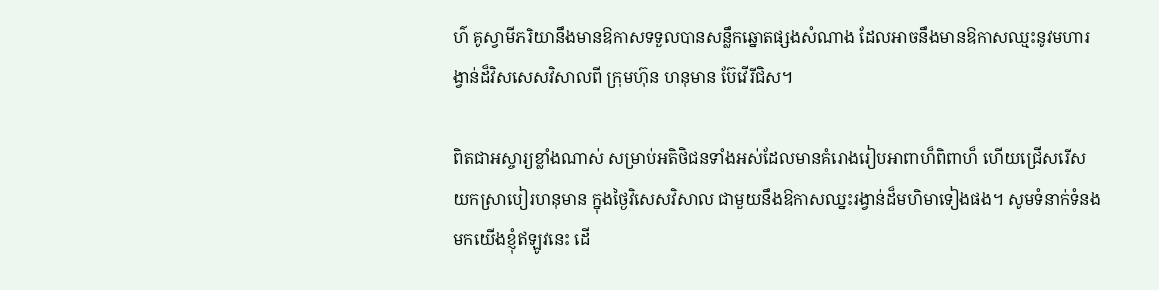ហ៌ គូស្វាមីភរិយានឹងមានឱកាសទទួលបានសន្លឹកឆ្នោតផ្សងសំណាង ដែលអាចនឹងមានឱកាសឈ្មះនូវមហារង្វាន់ដ៏វិសសេសវិសាលពី ក្រុមហ៊ុន ហនុមាន ប៊ែវើរីជិស។

ពិតជាអស្ចារ្យខ្លាំងណាស់ សម្រាប់អតិថិជនទាំងអស់ដែលមានគំរោងរៀបអាពាហ៏ពិពាហ៏ ហើយជ្រើសរើស យកស្រាបៀរហនុមាន ក្នុងថ្ងៃវិសេសវិសាល ជាមួយនឹងឱកាសឈ្នះរង្វាន់ដ៏មហិមាទៀងផង។ សូមទំនាក់ទំនងមកយើងខ្ញុំឥឡូវនេះ ដើ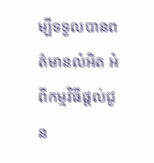ម្បីទទួលបានពត៌មានលំអិត អំពីកម្មវិធីផ្តល់ជូន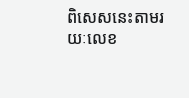ពិសេសនេះតាមរយៈលេខ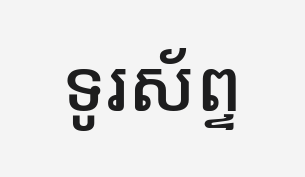ទូរស័ព្ទ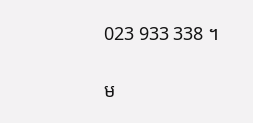023 933 338 ។

ម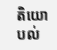តិយោបល់